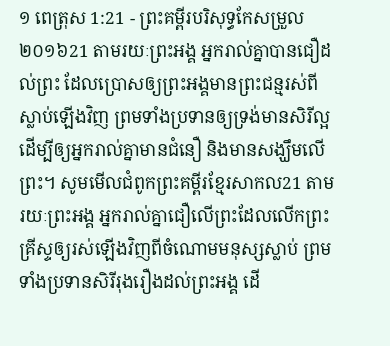១ ពេត្រុស 1:21 - ព្រះគម្ពីរបរិសុទ្ធកែសម្រួល ២០១៦21 តាមរយៈព្រះអង្គ អ្នករាល់គ្នាបានជឿដល់ព្រះ ដែលប្រោសឲ្យព្រះអង្គមានព្រះជន្មរស់ពីស្លាប់ឡើងវិញ ព្រមទាំងប្រទានឲ្យទ្រង់មានសិរីល្អ ដើម្បីឲ្យអ្នករាល់គ្នាមានជំនឿ និងមានសង្ឃឹមលើព្រះ។ សូមមើលជំពូកព្រះគម្ពីរខ្មែរសាកល21 តាមរយៈព្រះអង្គ អ្នករាល់គ្នាជឿលើព្រះដែលលើកព្រះគ្រីស្ទឲ្យរស់ឡើងវិញពីចំណោមមនុស្សស្លាប់ ព្រមទាំងប្រទានសិរីរុងរឿងដល់ព្រះអង្គ ដើ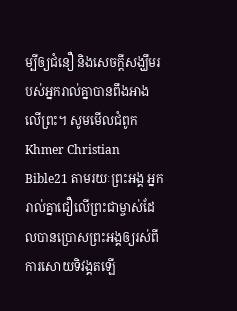ម្បីឲ្យជំនឿ និងសេចក្ដីសង្ឃឹមរបស់អ្នករាល់គ្នាបានពឹងអាងលើព្រះ។ សូមមើលជំពូកKhmer Christian Bible21 តាមរយៈព្រះអង្គ អ្នករាល់គ្នាជឿលើព្រះជាម្ចាស់ដែលបានប្រោសព្រះអង្គឲ្យរស់ពីការសោយទិវង្គតឡើ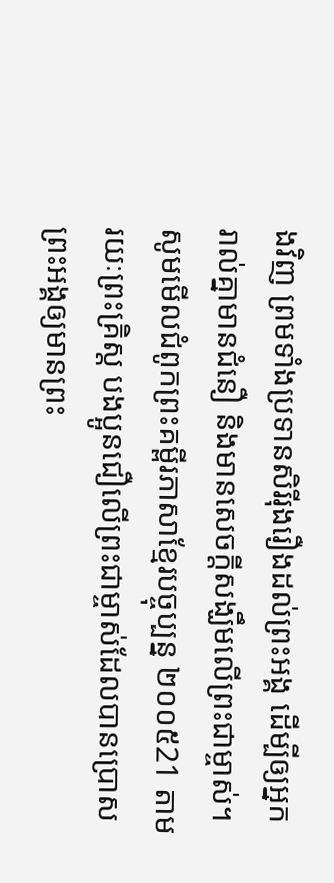ងវិញ ព្រមទាំងប្រទានសិរីរុងរឿងដល់ព្រះអង្គ ដើម្បីឲ្យអ្នករាល់គ្នាមានជំនឿ និងមានសេចក្ដីសង្ឃឹមលើព្រះជាម្ចាស់។ សូមមើលជំពូកព្រះគម្ពីរភាសាខ្មែរបច្ចុប្បន្ន ២០០៥21 តាមរយៈព្រះគ្រិស្ត បងប្អូនជឿលើព្រះជាម្ចាស់ដែលបានប្រោសព្រះអង្គឲ្យមានព្រះ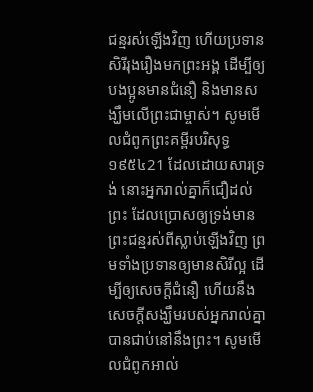ជន្មរស់ឡើងវិញ ហើយប្រទានសិរីរុងរឿងមកព្រះអង្គ ដើម្បីឲ្យបងប្អូនមានជំនឿ និងមានសង្ឃឹមលើព្រះជាម្ចាស់។ សូមមើលជំពូកព្រះគម្ពីរបរិសុទ្ធ ១៩៥៤21 ដែលដោយសារទ្រង់ នោះអ្នករាល់គ្នាក៏ជឿដល់ព្រះ ដែលប្រោសឲ្យទ្រង់មានព្រះជន្មរស់ពីស្លាប់ឡើងវិញ ព្រមទាំងប្រទានឲ្យមានសិរីល្អ ដើម្បីឲ្យសេចក្ដីជំនឿ ហើយនឹងសេចក្ដីសង្ឃឹមរបស់អ្នករាល់គ្នាបានជាប់នៅនឹងព្រះ។ សូមមើលជំពូកអាល់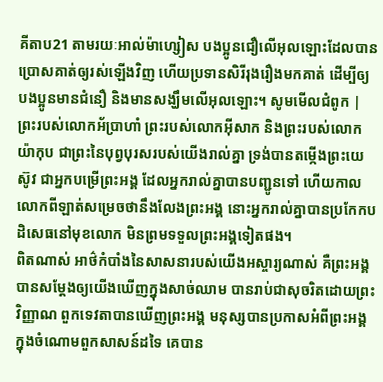គីតាប21 តាមរយៈអាល់ម៉ាហ្សៀស បងប្អូនជឿលើអុលឡោះដែលបានប្រោសគាត់ឲ្យរស់ឡើងវិញ ហើយប្រទានសិរីរុងរឿងមកគាត់ ដើម្បីឲ្យបងប្អូនមានជំនឿ និងមានសង្ឃឹមលើអុលឡោះ។ សូមមើលជំពូក |
ព្រះរបស់លោកអ័ប្រាហាំ ព្រះរបស់លោកអ៊ីសាក និងព្រះរបស់លោកយ៉ាកុប ជាព្រះនៃបុព្វបុរសរបស់យើងរាល់គ្នា ទ្រង់បានតម្កើងព្រះយេស៊ូវ ជាអ្នកបម្រើព្រះអង្គ ដែលអ្នករាល់គ្នាបានបញ្ជូនទៅ ហើយកាលលោកពីឡាត់សម្រេចថានឹងលែងព្រះអង្គ នោះអ្នករាល់គ្នាបានប្រកែកបដិសេធនៅមុខលោក មិនព្រមទទួលព្រះអង្គទៀតផង។
ពិតណាស់ អាថ៌កំបាំងនៃសាសនារបស់យើងអស្ចារ្យណាស់ គឺព្រះអង្គបានសម្ដែងឲ្យយើងឃើញក្នុងសាច់ឈាម បានរាប់ជាសុចរិតដោយព្រះវិញ្ញាណ ពួកទេវតាបានឃើញព្រះអង្គ មនុស្សបានប្រកាសអំពីព្រះអង្គក្នុងចំណោមពួកសាសន៍ដទៃ គេបាន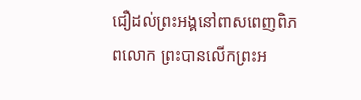ជឿដល់ព្រះអង្គនៅពាសពេញពិភពលោក ព្រះបានលើកព្រះអ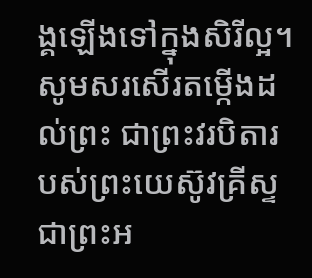ង្គឡើងទៅក្នុងសិរីល្អ។
សូមសរសើរតម្កើងដល់ព្រះ ជាព្រះវរបិតារបស់ព្រះយេស៊ូវគ្រីស្ទ ជាព្រះអ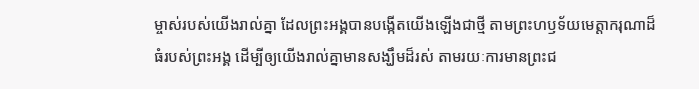ម្ចាស់របស់យើងរាល់គ្នា ដែលព្រះអង្គបានបង្កើតយើងឡើងជាថ្មី តាមព្រះហឫទ័យមេត្តាករុណាដ៏ធំរបស់ព្រះអង្គ ដើម្បីឲ្យយើងរាល់គ្នាមានសង្ឃឹមដ៏រស់ តាមរយៈការមានព្រះជ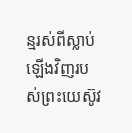ន្មរស់ពីស្លាប់ឡើងវិញរបស់ព្រះយេស៊ូវ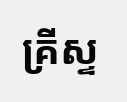គ្រីស្ទ